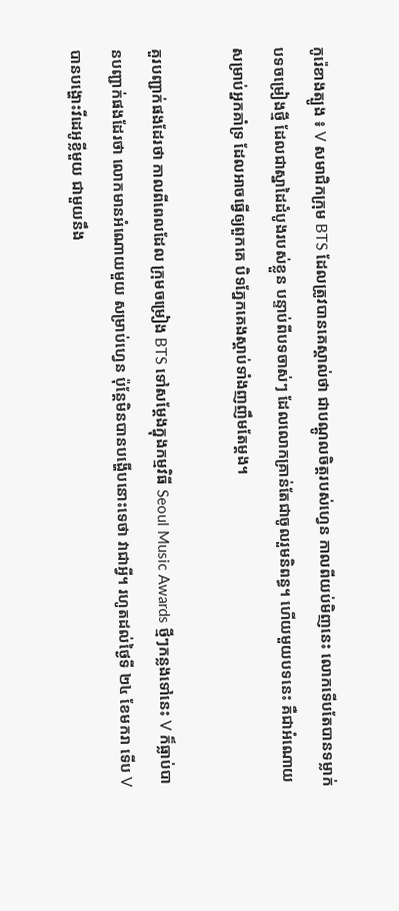កូរ៉េខាងត្បូង ៖ V សមាជិកក្រុម BTS ដែលត្រូវបានគេស្គាល់ថា ជាបណ្ដូលចិត្តរបស់ហ្វេន កាលពីយប់មិញនេះ លោកទើបតែបានទម្លាក់បទចម្រៀងថ្មី ដែលជាស្នាដៃដំបូងរបស់ខ្លួន បន្ទាប់ពីបទចាស់ៗ ដែលលោកគ្រាន់តែជាចូលរួមនិពន្ធ។ ហើយមួយបទនេះ គឺជាអំណោយសម្រាប់អ្នកគាំទ្រ ដែលអាចធ្វើឲ្យពួកគេ បិទភ្នែកគេងស្ដាប់ទាំងញញឹមតែម្ដង។

គួរបញ្ជាក់ផងដែរថា កាលពីពេលដែល ក្រុមចម្រៀង BTS ទៅសម្ដែងក្នុងកម្មវិធី Seoul Music Awards ថ្មីៗកន្លងទៅនេះ V ក៏ធ្លាប់បានបញ្ជាក់ផងដែរថា លោកមានអំណោយមួយ សម្រាប់ហ្វេន ប៉ុន្តែមិនបានបង្ហើបនោះទេថា វាជាអ្វី។ រហូតដល់ថ្ងៃទី ២៤ ខែមករា ទើប V បានបង្ហោះវីដេអូខ្លីមួយ ជាមួយនឹង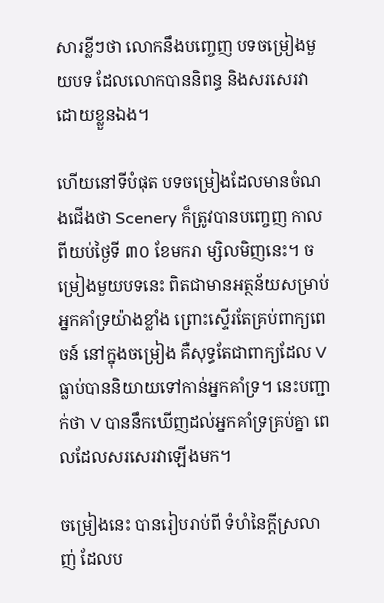សារខ្លីៗថា លោកនឹងបញ្ចេញ បទចម្រៀងមួយបទ ដែលលោកបាននិពន្ធ និងសរសេរវាដោយខ្លួនឯង។

ហើយនៅទីបំផុត បទចម្រៀងដែលមានចំណងជើងថា Scenery ក៏ត្រូវបានបញ្ចេញ កាលពីយប់ថ្ងៃទី ៣០ ខែមករា ម្សិលមិញនេះ។ ចម្រៀងមួយបទនេះ ពិតជាមានអត្ថន័យសម្រាប់អ្នកគាំទ្រយ៉ាងខ្លាំង ព្រោះស្ទើរតែគ្រប់ពាក្យពេចន៍ នៅក្នុងចម្រៀង គឺសុទ្ធតែជាពាក្យដែល V ធ្លាប់បាននិយាយទៅកាន់អ្នកគាំទ្រ។ នេះបញ្ជាក់ថា V បាននឹកឃើញដល់អ្នកគាំទ្រគ្រប់គ្នា ពេលដែលសរសេរវាឡើងមក។

ចម្រៀងនេះ បានរៀបរាប់ពី ទំហំនៃក្ដីស្រលាញ់ ដែលប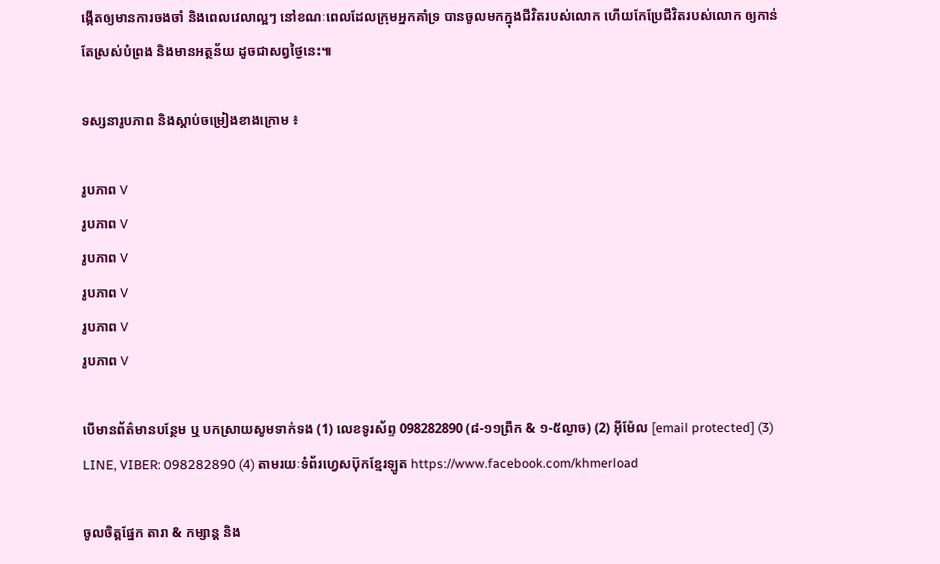ង្កើតឲ្យមានការចងចាំ និងពេលវេលាល្អៗ នៅខណៈពេលដែលក្រុមអ្នកគាំទ្រ បានចូលមកក្នុងជីវិតរបស់លោក ហើយកែប្រែជីវិតរបស់លោក ឲ្យកាន់តែស្រស់បំព្រង និងមានអត្ថន័យ ដូចជាសព្វថ្ងៃនេះ៕

ទស្សនារូបភាព និងស្ដាប់ចម្រៀងខាងក្រោម ៖

រូបភាព V
រូបភាព V
រូបភាព V
រូបភាព V
រូបភាព V
រូបភាព V

បើមានព័ត៌មានបន្ថែម ឬ បកស្រាយសូមទាក់ទង (1) លេខទូរស័ព្ទ 098282890 (៨-១១ព្រឹក & ១-៥ល្ងាច) (2) អ៊ីម៉ែល [email protected] (3) LINE, VIBER: 098282890 (4) តាមរយៈទំព័រហ្វេសប៊ុកខ្មែរឡូត https://www.facebook.com/khmerload

ចូលចិត្តផ្នែក តារា & កម្សាន្ដ និង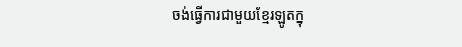ចង់ធ្វើការជាមួយខ្មែរឡូតក្នុ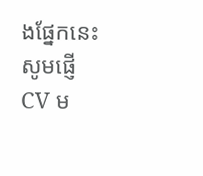ងផ្នែកនេះ សូមផ្ញើ CV ម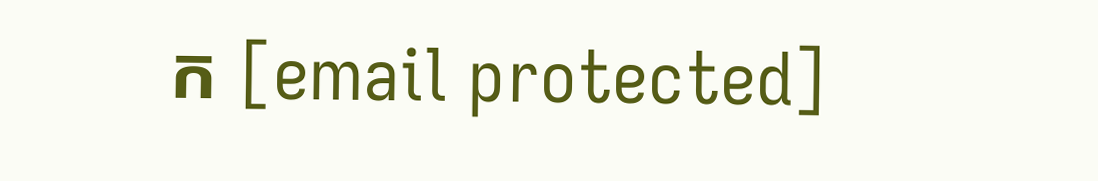ក [email protected]